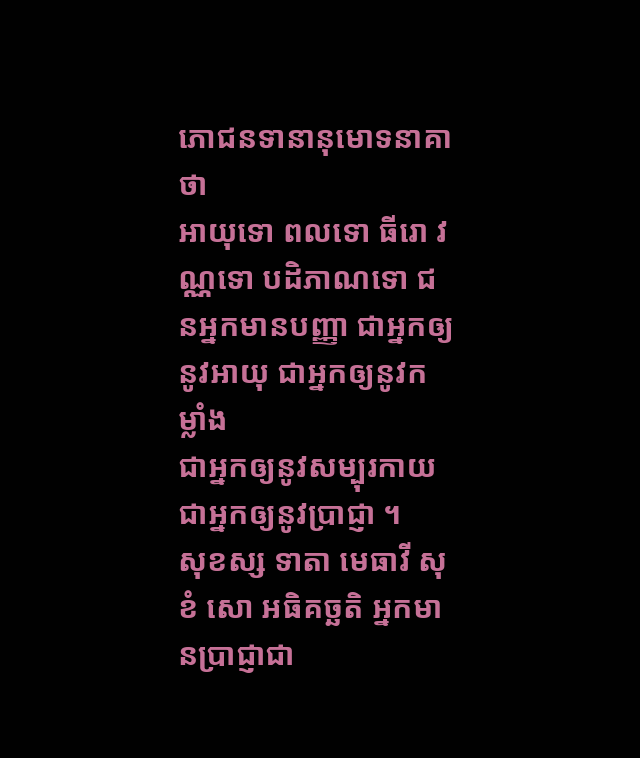ភោជនទានានុមោទនាគាថា
អាយុទោ ពលទោ ធីរោ វណ្ណទោ បដិភាណទោ ជនអ្នកមានបញ្ញា ជាអ្នកឲ្យនូវអាយុ ជាអ្នកឲ្យនូវកម្លាំង
ជាអ្នកឲ្យនូវសម្បុរកាយ ជាអ្នកឲ្យនូវប្រាជ្ញា ។
សុខស្ស ទាតា មេធាវី សុខំ សោ អធិគច្ឆតិ អ្នកមានប្រាជ្ញាជា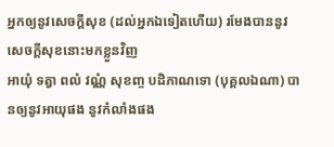អ្នកឲ្យនូវសេចក្តីសុខ (ដល់អ្នកឯទៀតហើយ) រមែងបាននូវសេចក្តីសុខនោះមកខ្លួនវិញ
អាយុំ ទត្វា ពលំ វណ្ណំ សុខញ្ច បដិភាណទោ (បុគ្គលឯណា) បានឲ្យនូវអាយុផង នូវកំលាំងផង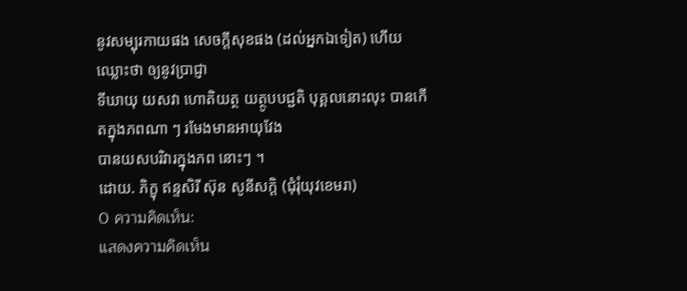នូវសម្បុរកាយផង សេចក្តីសុខផង (ដល់អ្នកឯទៀត) ហើយឈ្លោះថា ឲ្យនូវប្រាជ្ញា
ទីឃាយុ យសវា ហោតិយត្ថ យត្ថូបបជ្ជតិ បុគ្គលនោះលុះ បានកើតក្នុងភពណា ៗ រមែងមានអាយុវែង
បានយសបរិវារក្នុងភព នោះៗ ។
ដោយ. ភិក្ខុ ឥន្ទសិរី ស៊ុន សូនីសក្តិ (ជុំរុំយុវខេមរា)
0 ความคิดเห็น:
แสดงความคิดเห็น